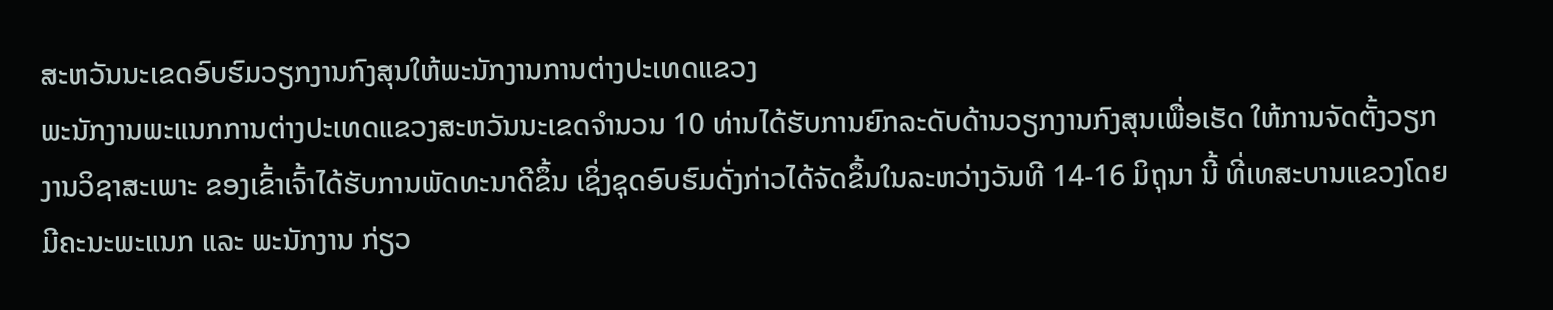ສະຫວັນນະເຂດອົບຮົມວຽກງານກົງສຸນໃຫ້ພະນັກງານການຕ່າງປະເທດແຂວງ
ພະນັກງານພະແນກການຕ່າງປະເທດແຂວງສະຫວັນນະເຂດຈຳນວນ 10 ທ່ານໄດ້ຮັບການຍົກລະດັບດ້ານວຽກງານກົງສຸນເພື່ອເຮັດ ໃຫ້ການຈັດຕັ້ງວຽກງານວິຊາສະເພາະ ຂອງເຂົ້າເຈົ້າໄດ້ຮັບການພັດທະນາດີຂຶ້ນ ເຊິ່ງຊຸດອົບຮົມດັ່ງກ່າວໄດ້ຈັດຂຶ້ນໃນລະຫວ່າງວັນທີ 14-16 ມິຖຸນາ ນີ້ ທີ່ເທສະບານແຂວງໂດຍມີຄະນະພະແນກ ແລະ ພະນັກງານ ກ່ຽວ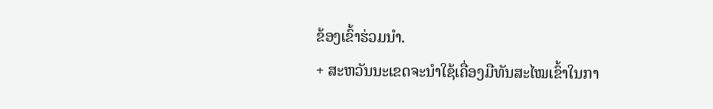ຂ້ອງເຂົ້າຮ່ວມນຳ.
+ ສະຫວັນນະເຂດຈະນຳໃຊ້ເຄື່ອງມືທັນສະໄໝເຂົ້າໃນກາ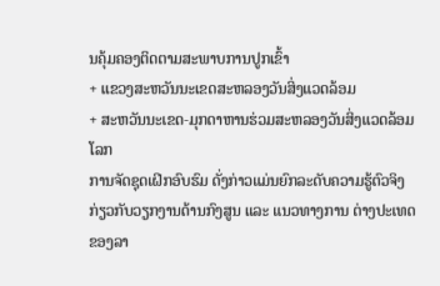ນຄຸ້ມຄອງຕິດຕາມສະພາບການປູກເຂົ້າ
+ ແຂວງສະຫວັນນະເຂດສະຫລອງວັນສິ່ງແວດລ້ອມ
+ ສະຫວັນນະເຂດ-ມຸກດາຫານຮ່ວມສະຫລອງວັນສິ່ງແວດລ້ອມໂລກ
ການຈັດຊຸດເຝິກອົບຮົມ ດັ່ງກ່າວແມ່ນຍົກລະດັບຄວາມຮູ້ຕົວຈິງກ່ຽວກັບວຽກງານດ້ານກົງສູນ ແລະ ແນວທາງການ ຕ່າງປະເທດຂອງລາ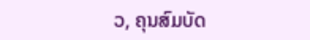ວ, ຄຸນສົມບັດ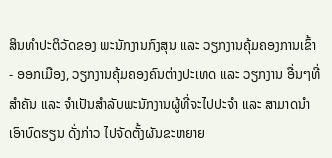ສິນທຳປະຕິວັດຂອງ ພະນັກງານກົງສຸນ ແລະ ວຽກງານຄຸ້ມຄອງການເຂົ້າ- ອອກເມືອງ, ວຽກງານຄຸ້ມຄອງຄົນຕ່າງປະເທດ ແລະ ວຽກງານ ອື່ນໆທີ່ສຳຄັນ ແລະ ຈຳເປັນສຳລັບພະນັກງານຜູ້ທີ່ຈະໄປປະຈຳ ແລະ ສາມາດນຳເອົາບົດຮຽນ ດັ່ງກ່າວ ໄປຈັດຕັ້ງຜັນຂະຫຍາຍ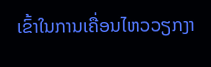ເຂົ້າໃນການເຄື່ອນໄຫວວຽກງາ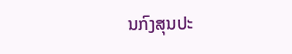ນກົງສຸນປະ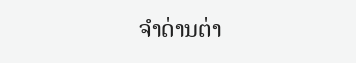ຈຳດ່ານຕ່າ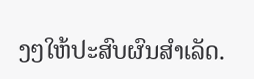ງໆໃຫ້ປະສົບຜົນສຳເລັດ.